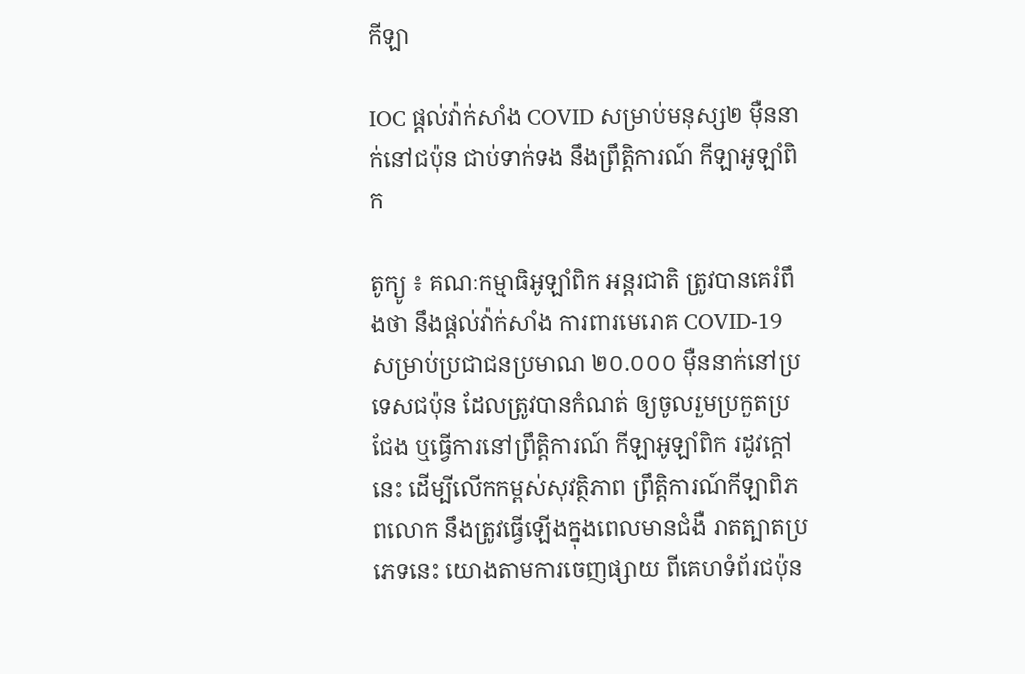កីឡា

IOC ផ្តល់វ៉ាក់សាំង COVID សម្រាប់មនុស្ស២ ម៉ឺននាក់នៅជប៉ុន ជាប់ទាក់ទង នឹងព្រឹត្តិការណ៍ កីឡាអូឡាំពិក

តូក្យូ ៖ គណៈកម្មាធិអូឡាំពិក អន្តរជាតិ ត្រូវបានគេរំពឹងថា នឹងផ្តល់វ៉ាក់សាំង ការពារមេរោគ COVID-19 សម្រាប់ប្រជាជនប្រមាណ ២០.០០០ ម៉ឺននាក់នៅប្រទេសជប៉ុន ដែលត្រូវបានកំណត់ ឲ្យចូលរួមប្រកួតប្រជែង ឬធ្វើការនៅព្រឹត្តិការណ៍ កីឡាអូឡាំពិក រដូវក្តៅ នេះ ដើម្បីលើកកម្ពស់សុវត្ថិភាព ព្រឹត្តិការណ៍កីឡាពិភពលោក នឹងត្រូវធ្វើឡើងក្នុងពេលមានជំងឺ រាតត្បាតប្រភេទនេះ យោងតាមការចេញផ្សាយ ពីគេហទំព័រជប៉ុន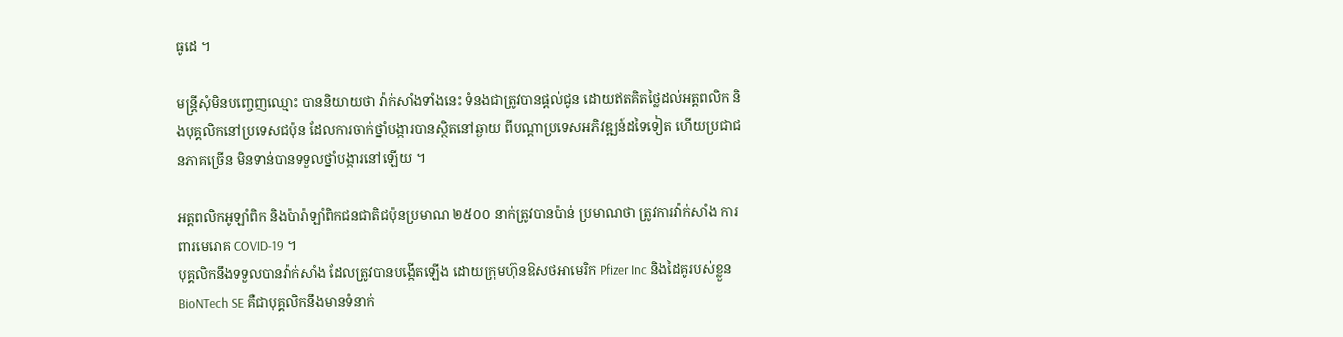ធូដេ ។

មន្ត្រីសុំមិនបញ្ចេញឈ្មោះ បាននិយាយថា វ៉ាក់សាំងទាំងនេះ ទំនងជាត្រូវបានផ្តល់ជូន ដោយឥតគិតថ្លៃដល់អត្តពលិក និងបុគ្គលិកនៅប្រទេសជប៉ុន ដែលការចាក់ថ្នាំបង្ការបានស្ថិតនៅឆ្ងាយ ពីបណ្តាប្រទេសអភិវឌ្ឍន៍ដទៃទៀត ហើយប្រជាជនភាគច្រើន មិនទាន់បានទទួលថ្នាំបង្ការនៅឡើយ ។

អត្តពលិកអូឡាំពិក និងប៉ារ៉ាឡាំពិកជនជាតិជប៉ុនប្រមាណ ២៥០០ នាក់ត្រូវបានប៉ាន់ ប្រមាណថា ត្រូវការវ៉ាក់សាំង ការពារមេរោគ COVID-19 ។
បុគ្គលិកនឹងទទួលបានវ៉ាក់សាំង ដែលត្រូវបានបង្កើតឡើង ដោយក្រុមហ៊ុនឱសថអាមេរិក Pfizer Inc និងដៃគូរបស់ខ្លួន BioNTech SE គឺជាបុគ្គលិកនឹងមានទំនាក់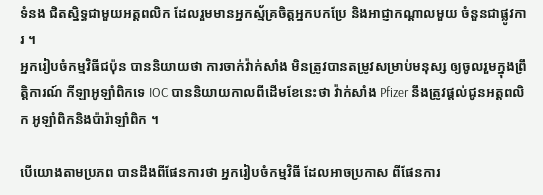ទំនង ជិតស្និទ្ធជាមួយអត្តពលិក ដែលរួមមានអ្នកស្ម័គ្រចិត្តអ្នកបកប្រែ និងអាជ្ញាកណ្តាលមួយ ចំនួនជាផ្លូវការ ។
អ្នករៀបចំកម្មវិធីជប៉ុន បាននិយាយថា ការចាក់វ៉ាក់សាំង មិនត្រូវបានតម្រូវសម្រាប់មនុស្ស ឲ្យចូលរួមក្នុងព្រឹត្តិការណ៍ កីឡាអូឡាំពិកទេ IOC បាននិយាយកាលពីដើមខែនេះថា វ៉ាក់សាំង Pfizer នឹងត្រូវផ្តល់ជូនអត្តពលិក អូឡាំពិកនិងប៉ារ៉ាឡាំពិក ។

បើយោងតាមប្រភព បានដឹងពីផែនការថា អ្នករៀបចំកម្មវិធី ដែលអាចប្រកាស ពីផែនការ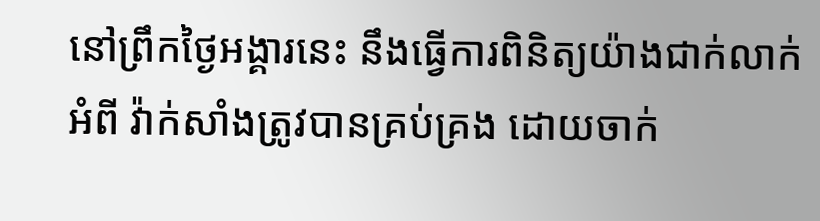នៅព្រឹកថ្ងៃអង្គារនេះ នឹងធ្វើការពិនិត្យយ៉ាងជាក់លាក់អំពី វ៉ាក់សាំងត្រូវបានគ្រប់គ្រង ដោយចាក់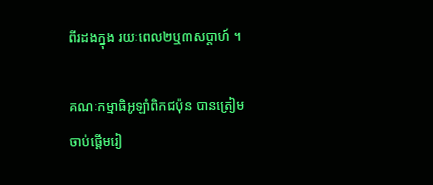ពីរដងក្នុង រយៈពេល២ឬ៣សប្តាហ៍ ។

គណៈកម្មាធិអូឡាំពិកជប៉ុន បានត្រៀមចាប់ផ្តើមរៀ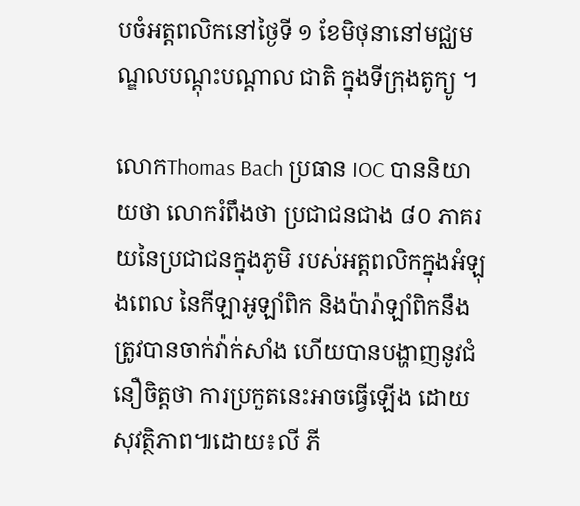បចំអត្តពលិកនៅថ្ងៃទី ១ ខែមិថុនានៅមជ្ឈមណ្ឌលបណ្តុះបណ្តាល ជាតិ ក្នុងទីក្រុងតូក្យូ ។

លោកThomas Bach ប្រធាន IOC បាននិយាយថា លោករំពឹងថា ប្រជាជនជាង ៨០ ភាគរយនៃប្រជាជនក្នុងភូមិ របស់អត្តពលិកក្នុងអំឡុងពេល នៃកីឡាអូឡាំពិក និងប៉ារ៉ាឡាំពិកនឹងត្រូវបានចាក់វ៉ាក់សាំង ហើយបានបង្ហាញនូវជំនឿចិត្តថា ការប្រកួតនេះអាចធ្វើឡើង ដោយសុវត្ថិភាព៕ដោយ៖លី ភី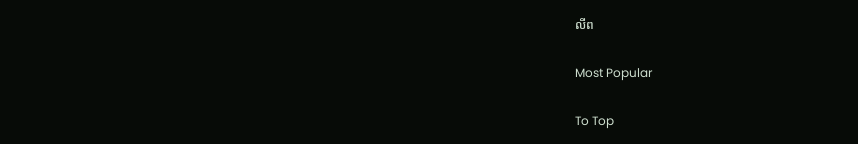លីព

Most Popular

To Top